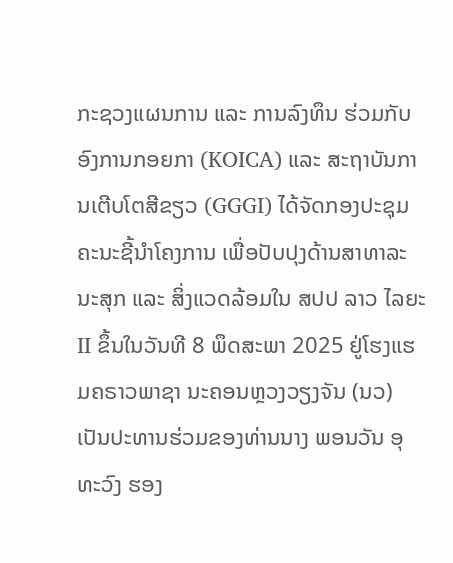ກະຊວງແຜນການ ແລະ ການລົງທຶນ ຮ່ວມກັບ ອົງການກອຍກາ (KOICA) ແລະ ສະຖາບັນການເຕີບໂຕສີຂຽວ (GGGI) ໄດ້ຈັດກອງປະຊຸມຄະນະຊີ້ນໍາໂຄງການ ເພື່ອປັບປຸງດ້ານສາທາລະນະສຸກ ແລະ ສິ່ງແວດລ້ອມໃນ ສປປ ລາວ ໄລຍະ II ຂຶ້ນໃນວັນທີ 8 ພຶດສະພາ 2025 ຢູ່ໂຮງແຮມຄຣາວພາຊາ ນະຄອນຫຼວງວຽງຈັນ (ນວ) ເປັນປະທານຮ່ວມຂອງທ່ານນາງ ພອນວັນ ອຸທະວົງ ຮອງ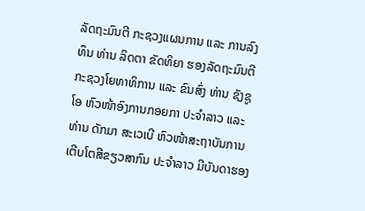ລັດຖະມົນຕີ ກະຊວງແຜນການ ແລະ ການລົງທຶນ ທ່ານ ລິດຕາ ຂັດທິຍາ ຮອງລັດຖະມົນຕີ ກະຊວງໂຍທາທິການ ແລະ ຂົນສົ່ງ ທ່ານ ຊັງຊູ ໂອ ຫົວໜ້າອົງການກອຍກາ ປະຈຳລາວ ແລະ ທ່ານ ດັກມາ ສະເວເບີ ຫົວໜ້າສະຖາບັນການເຕີບໂຕສີຂຽວສາກົນ ປະຈໍາລາວ ມີບັນດາຮອງ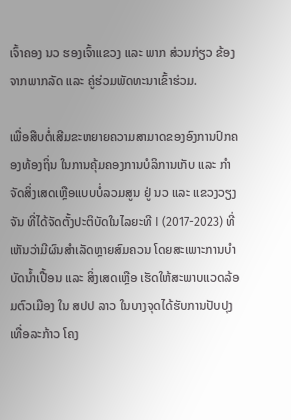ເຈົ້າຄອງ ນວ ຮອງເຈົ້າແຂວງ ແລະ ພາກ ສ່ວນກ່ຽວ ຂ້ອງ ຈາກພາກລັດ ແລະ ຄູ່ຮ່ວມພັດທະນາເຂົ້າຮ່ວມ.

ເພື່ອສືບຕໍ່ເສີມຂະຫຍາຍຄວາມສາມາດຂອງອົງການປົກຄອງທ້ອງຖິ່ນ ໃນການຄຸ້ມຄອງການບໍລິການເກັບ ແລະ ກຳຈັດສິ່ງເສດເຫຼືອແບບບໍ່ລວມສູນ ຢູ່ ນວ ແລະ ແຂວງວຽງຈັນ ທີ່ໄດ້ຈັດຕັ້ງປະຕິບັດໃນໄລຍະທີ I (2017-2023) ທີ່ເຫັນວ່າມີຜົນສໍາເລັດຫຼາຍສົມຄວນ ໂດຍສະເພາະການບຳບັດນ້ຳເປື້ອນ ແລະ ສິ່ງເສດເຫຼືອ ເຮັດໃຫ້ສະພາບແວດລ້ອມຕົວເມືອງ ໃນ ສປປ ລາວ ໃນບາງຈຸດໄດ້ຮັບການປັບປຸງເທື່ອລະກ້າວ ໂຄງ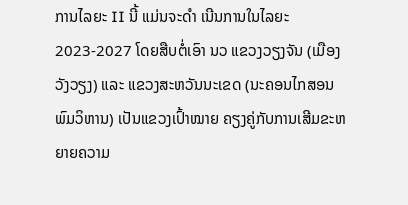ການໄລຍະ II ນີ້ ແມ່ນຈະດຳ ເນີນການໃນໄລຍະ 2023-2027 ໂດຍສືບຕໍ່ເອົາ ນວ ແຂວງວຽງຈັນ (ເມືອງວັງວຽງ) ແລະ ແຂວງສະຫວັນນະເຂດ (ນະຄອນໄກສອນພົມວິຫານ) ເປັນແຂວງເປົ້າໝາຍ ຄຽງຄູ່ກັບການເສີມຂະຫຍາຍຄວາມ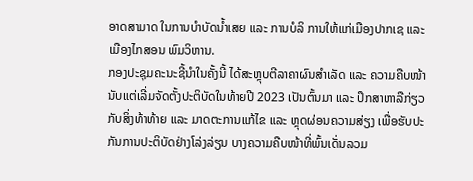ອາດສາມາດ ໃນການບໍາບັດນໍ້າເສຍ ແລະ ການບໍລິ ການໃຫ້ແກ່ເມືອງປາກເຊ ແລະ ເມືອງໄກສອນ ພົມວິຫານ.
ກອງປະຊຸມຄະນະຊີ້ນໍາໃນຄັ້ງນີ້ ໄດ້ສະຫຼຸບຕີລາຄາຜົນສໍາເລັດ ແລະ ຄວາມຄືບໜ້ານັບແຕ່ເລີ່ມຈັດຕັ້ງປະຕິບັດໃນທ້າຍປີ 2023 ເປັນຕົ້ນມາ ແລະ ປຶກສາຫາລືກ່ຽວກັບສິ່ງທ້າທ້າຍ ແລະ ມາດຕະການແກ້ໄຂ ແລະ ຫຼຸດຜ່ອນຄວາມສ່ຽງ ເພື່ອຮັບປະກັນການປະຕິບັດຢ່າງໂລ່ງລ່ຽນ ບາງຄວາມຄືບໜ້າທີ່ພົ້ນເດັ່ນລວມ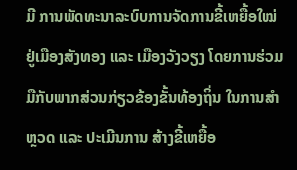ມີ ການພັດທະນາລະບົບການຈັດການຂີ້ເຫຍື້ອໃໝ່ ຢູ່ເມືອງສັງທອງ ແລະ ເມືອງວັງວຽງ ໂດຍການຮ່ວມມືກັບພາກສ່ວນກ່ຽວຂ້ອງຂັ້ນທ້ອງຖິ່ນ ໃນການສໍາຫຼວດ ແລະ ປະເມີນການ ສ້າງຂີ້ເຫຍື້ອ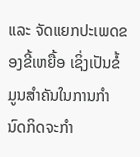ແລະ ຈັດແຍກປະເພດຂອງຂີ້ເຫຍື້ອ ເຊິ່ງເປັນຂໍ້ມູນສໍາຄັນໃນການກໍານົດກິດຈະກໍາ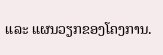ແລະ ແຜນວຽກຂອງໂຄງການ.